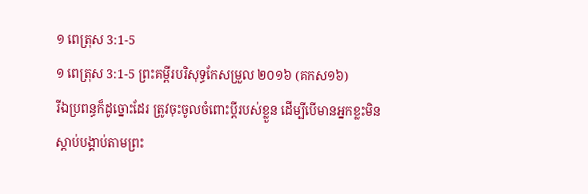១ ពេត្រុស 3:1-5
១ ពេត្រុស 3:1-5 ព្រះគម្ពីរបរិសុទ្ធកែសម្រួល ២០១៦ (គកស១៦)
រីឯប្រពន្ធក៏ដូច្នោះដែរ ត្រូវចុះចូលចំពោះប្តីរបស់ខ្លួន ដើម្បីបើមានអ្នកខ្លះមិនស្តាប់បង្គាប់តាមព្រះ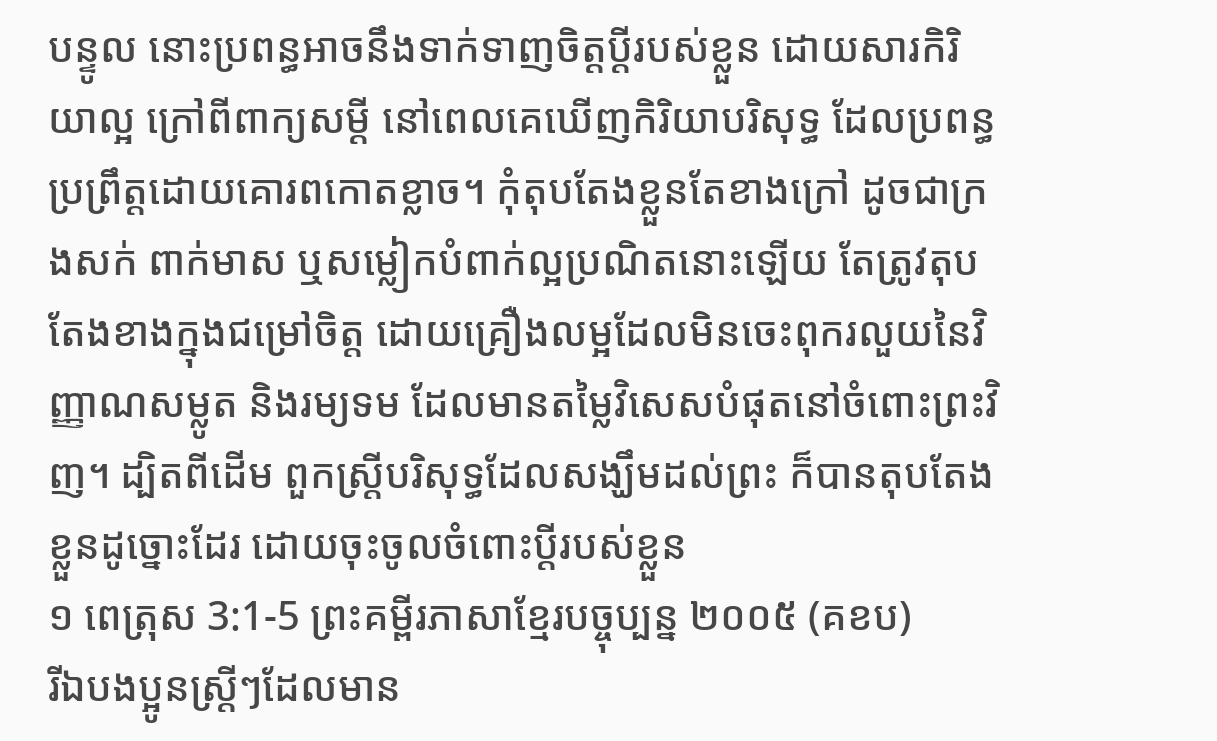បន្ទូល នោះប្រពន្ធអាចនឹងទាក់ទាញចិត្តប្តីរបស់ខ្លួន ដោយសារកិរិយាល្អ ក្រៅពីពាក្យសម្ដី នៅពេលគេឃើញកិរិយាបរិសុទ្ធ ដែលប្រពន្ធប្រព្រឹត្តដោយគោរពកោតខ្លាច។ កុំតុបតែងខ្លួនតែខាងក្រៅ ដូចជាក្រងសក់ ពាក់មាស ឬសម្លៀកបំពាក់ល្អប្រណិតនោះឡើយ តែត្រូវតុបតែងខាងក្នុងជម្រៅចិត្ត ដោយគ្រឿងលម្អដែលមិនចេះពុករលួយនៃវិញ្ញាណសម្លូត និងរម្យទម ដែលមានតម្លៃវិសេសបំផុតនៅចំពោះព្រះវិញ។ ដ្បិតពីដើម ពួកស្រ្តីបរិសុទ្ធដែលសង្ឃឹមដល់ព្រះ ក៏បានតុបតែងខ្លួនដូច្នោះដែរ ដោយចុះចូលចំពោះប្តីរបស់ខ្លួន
១ ពេត្រុស 3:1-5 ព្រះគម្ពីរភាសាខ្មែរបច្ចុប្បន្ន ២០០៥ (គខប)
រីឯបងប្អូនស្ត្រីៗដែលមាន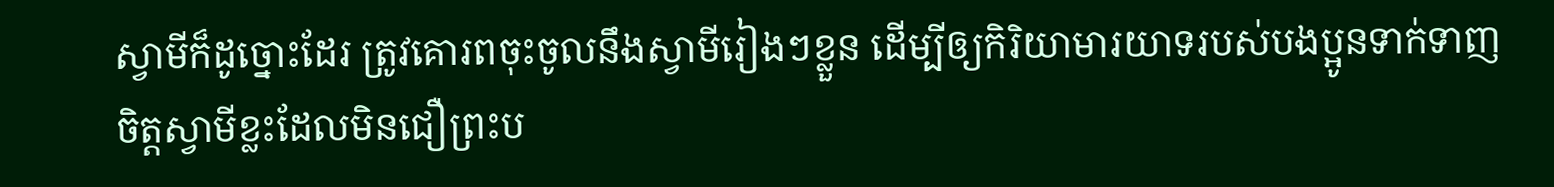ស្វាមីក៏ដូច្នោះដែរ ត្រូវគោរពចុះចូលនឹងស្វាមីរៀងៗខ្លួន ដើម្បីឲ្យកិរិយាមារយាទរបស់បងប្អូនទាក់ទាញចិត្តស្វាមីខ្លះដែលមិនជឿព្រះប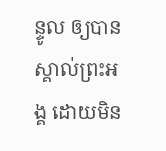ន្ទូល ឲ្យបានស្គាល់ព្រះអង្គ ដោយមិន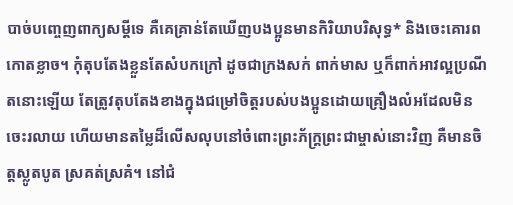បាច់បញ្ចេញពាក្យសម្ដីទេ គឺគេគ្រាន់តែឃើញបងប្អូនមានកិរិយាបរិសុទ្ធ* និងចេះគោរពកោតខ្លាច។ កុំតុបតែងខ្លួនតែសំបកក្រៅ ដូចជាក្រងសក់ ពាក់មាស ឬក៏ពាក់អាវល្អប្រណីតនោះឡើយ តែត្រូវតុបតែងខាងក្នុងជម្រៅចិត្តរបស់បងប្អូនដោយគ្រឿងលំអដែលមិនចេះរលាយ ហើយមានតម្លៃដ៏លើសលុបនៅចំពោះព្រះភ័ក្ត្រព្រះជាម្ចាស់នោះវិញ គឺមានចិត្តស្លូតបូត ស្រគត់ស្រគំ។ នៅជំ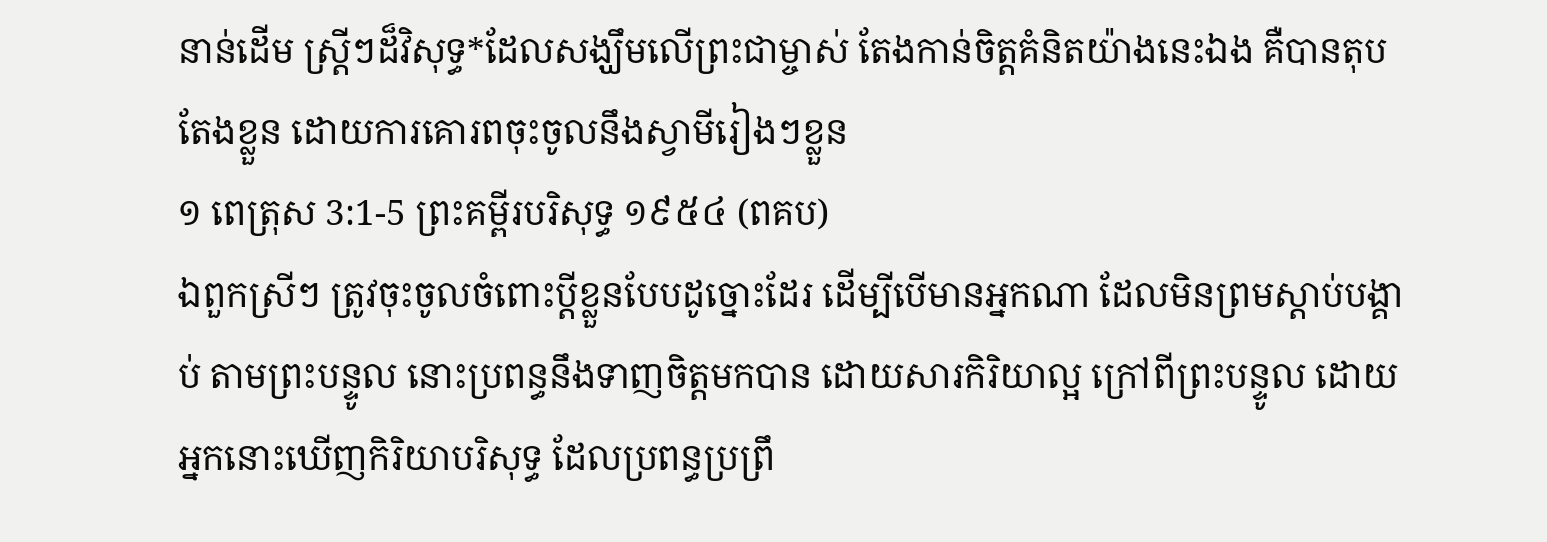នាន់ដើម ស្ត្រីៗដ៏វិសុទ្ធ*ដែលសង្ឃឹមលើព្រះជាម្ចាស់ តែងកាន់ចិត្តគំនិតយ៉ាងនេះឯង គឺបានតុបតែងខ្លួន ដោយការគោរពចុះចូលនឹងស្វាមីរៀងៗខ្លួន
១ ពេត្រុស 3:1-5 ព្រះគម្ពីរបរិសុទ្ធ ១៩៥៤ (ពគប)
ឯពួកស្រីៗ ត្រូវចុះចូលចំពោះប្ដីខ្លួនបែបដូច្នោះដែរ ដើម្បីបើមានអ្នកណា ដែលមិនព្រមស្តាប់បង្គាប់ តាមព្រះបន្ទូល នោះប្រពន្ធនឹងទាញចិត្តមកបាន ដោយសារកិរិយាល្អ ក្រៅពីព្រះបន្ទូល ដោយអ្នកនោះឃើញកិរិយាបរិសុទ្ធ ដែលប្រពន្ធប្រព្រឹ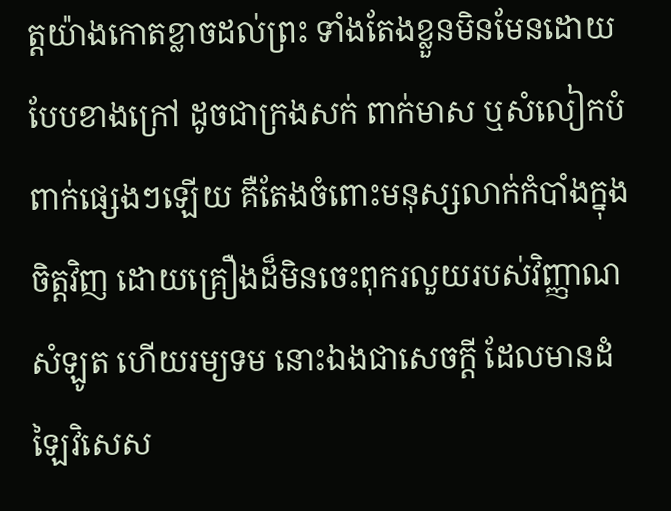ត្តយ៉ាងកោតខ្លាចដល់ព្រះ ទាំងតែងខ្លួនមិនមែនដោយបែបខាងក្រៅ ដូចជាក្រងសក់ ពាក់មាស ឬសំលៀកបំពាក់ផ្សេងៗឡើយ គឺតែងចំពោះមនុស្សលាក់កំបាំងក្នុងចិត្តវិញ ដោយគ្រឿងដ៏មិនចេះពុករលួយរបស់វិញ្ញាណសំឡូត ហើយរម្យទម នោះឯងជាសេចក្ដី ដែលមានដំឡៃវិសេស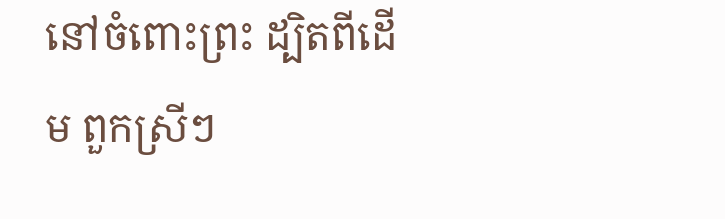នៅចំពោះព្រះ ដ្បិតពីដើម ពួកស្រីៗ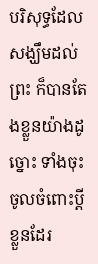បរិសុទ្ធដែលសង្ឃឹមដល់ព្រះ ក៏បានតែងខ្លួនយ៉ាងដូច្នោះ ទាំងចុះចូលចំពោះប្ដីខ្លួនដែរ